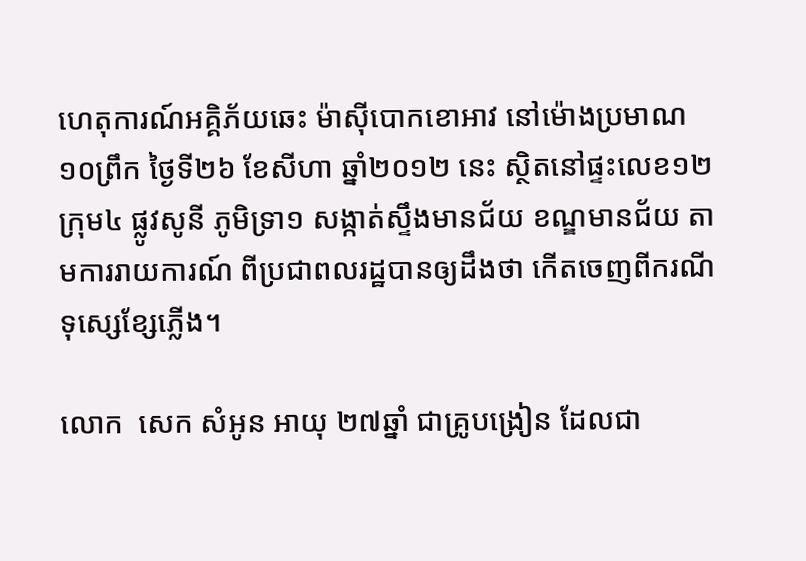ហេតុការណ៍អគ្គិភ័យឆេះ ម៉ាស៊ីបោកខោអាវ នៅម៉ោងប្រមាណ ១០ព្រឹក ថ្ងៃទី២៦ ខែសីហា ឆ្នាំ២០១២ នេះ ស្ថិតនៅផ្ទះលេខ១២ ក្រុម៤ ផ្លូវសូនី ភូមិទ្រា១ សង្កាត់ស្ទឹងមានជ័យ ខណ្ឌមានជ័យ តាមការរាយការណ៍ ពីប្រជាពលរដ្ឋបានឲ្យដឹងថា កើតចេញពីករណីទុស្សេខ្សែភ្លើង។

លោក  សេក សំអូន អាយុ ២៧ឆ្នាំ ជាគ្រូបង្រៀន ដែលជា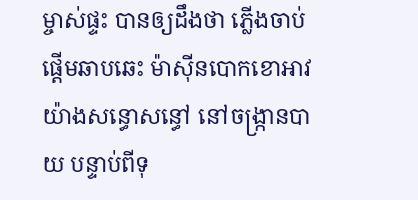ម្ចាស់ផ្ទះ បានឲ្យដឹងថា ភ្លើងចាប់ផ្តើមឆាបឆេះ ម៉ាស៊ីនបោកខោអាវយ៉ាងសន្ធោសន្ធៅ នៅចង្ក្រានបាយ បន្ទាប់ពីទុ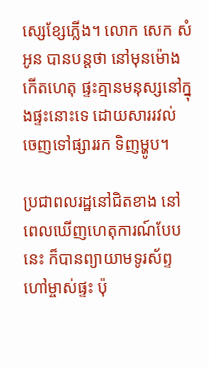ស្សេខ្សែភ្លើង។ លោក សេក សំអូន បានបន្តថា នៅមុនម៉ោងកើតហេតុ ផ្ទះគ្មានមនុស្សនៅក្នុងផ្ទះនោះទេ ដោយសាររវល់ ចេញទៅផ្សាររក ទិញម្ហូប។

ប្រជាពលរដ្ឋនៅជិតខាង នៅពេលឃើញហេតុការណ៍បែបនេះ ក៏បានព្យាយាមទូរស័ព្ទហៅម្ចាស់ផ្ទះ ប៉ុ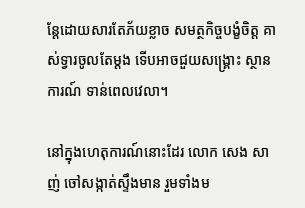ន្តែដោយសារតែភ័យខ្លាច សមត្ថកិច្ចបង្ខំចិត្ត គាស់ទ្វារចូលតែម្តង ទើបអាចជួយសង្រ្គោះ ស្ថានការណ៍ ទាន់ពេលវេលា។

នៅក្នុងហេតុការណ៍នោះដែរ លោក សេង សាញ់ ចៅសង្កាត់ស្ទឹងមាន រួមទាំងម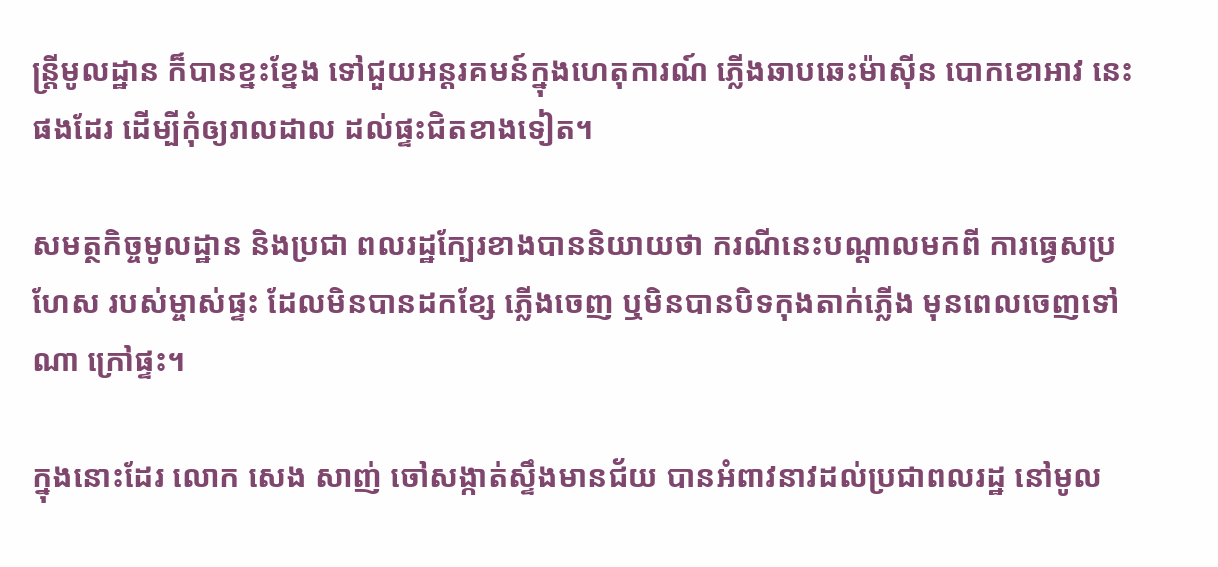ន្រ្តីមូលដ្ឋាន ក៏បានខ្នះខ្នែង ទៅជួយអន្តរគមន៍ក្នុងហេតុការណ៍ ភ្លើងឆាបឆេះម៉ាស៊ីន បោកខោអាវ នេះផងដែរ ដើម្បីកុំឲ្យរាលដាល ដល់ផ្ទះជិតខាងទៀត។

សមត្ថកិច្ចមូលដ្ឋាន និងប្រជា ពលរដ្ឋក្បែរខាងបាននិយាយថា ករណីនេះបណ្តាលមកពី ការធ្វេសប្រហែស របស់ម្ចាស់ផ្ទះ ដែលមិនបានដកខ្សែ ភ្លើងចេញ ឬមិនបានបិទកុងតាក់ភ្លើង មុនពេលចេញទៅណា ក្រៅផ្ទះ។

ក្នុងនោះដែរ លោក សេង សាញ់ ចៅសង្កាត់ស្ទឹងមានជ័យ បានអំពាវនាវដល់ប្រជាពលរដ្ឋ នៅមូល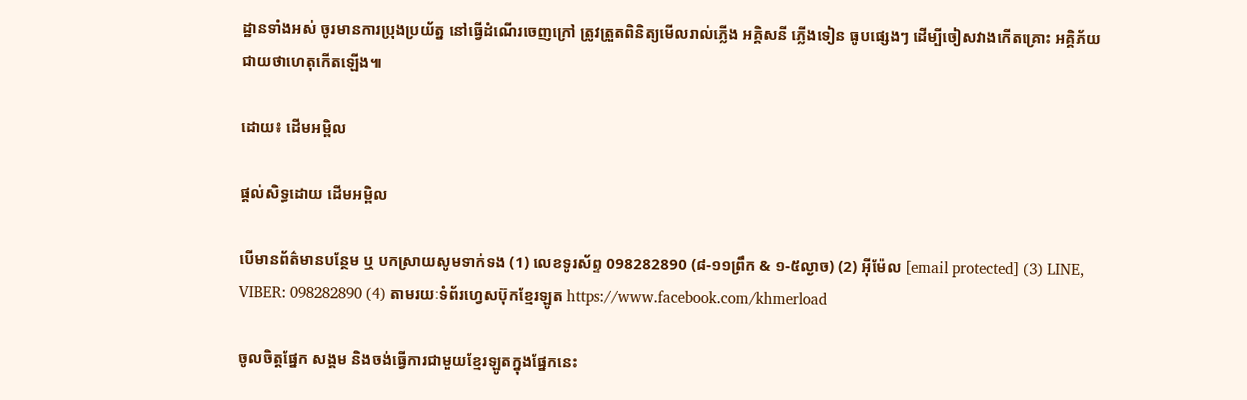ដ្ឋានទាំងអស់ ចូរមានការប្រុងប្រយ័ត្ន នៅធ្វើដំណើរចេញក្រៅ ត្រូវត្រួតពិនិត្យមើលរាល់ភ្លើង អគ្គិសនី ភ្លើងទៀន ធូបផ្សេងៗ ដើម្បីចៀសវាងកើតគ្រោះ អគ្គិភ័យជាយថាហេតុកើតឡើង៕

ដោយ៖ ដើមអម្ពិល

ផ្តល់សិទ្ធដោយ ដើមអម្ពិល

បើមានព័ត៌មានបន្ថែម ឬ បកស្រាយសូមទាក់ទង (1) លេខទូរស័ព្ទ 098282890 (៨-១១ព្រឹក & ១-៥ល្ងាច) (2) អ៊ីម៉ែល [email protected] (3) LINE, VIBER: 098282890 (4) តាមរយៈទំព័រហ្វេសប៊ុកខ្មែរឡូត https://www.facebook.com/khmerload

ចូលចិត្តផ្នែក សង្គម និងចង់ធ្វើការជាមួយខ្មែរឡូតក្នុងផ្នែកនេះ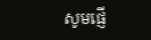សូមផ្ញើ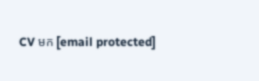CV មក [email protected]